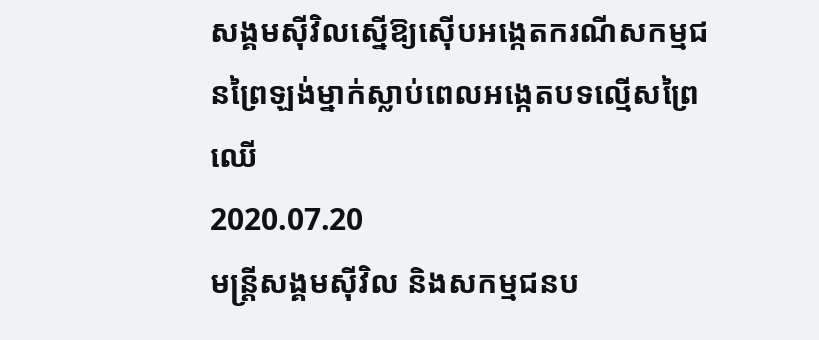សង្គមស៊ីវិលស្នើឱ្យស៊ើបអង្កេតករណីសកម្មជនព្រៃឡង់ម្នាក់ស្លាប់ពេលអង្កេតបទល្មើសព្រៃឈើ
2020.07.20
មន្ត្រីសង្គមស៊ីវិល និងសកម្មជនប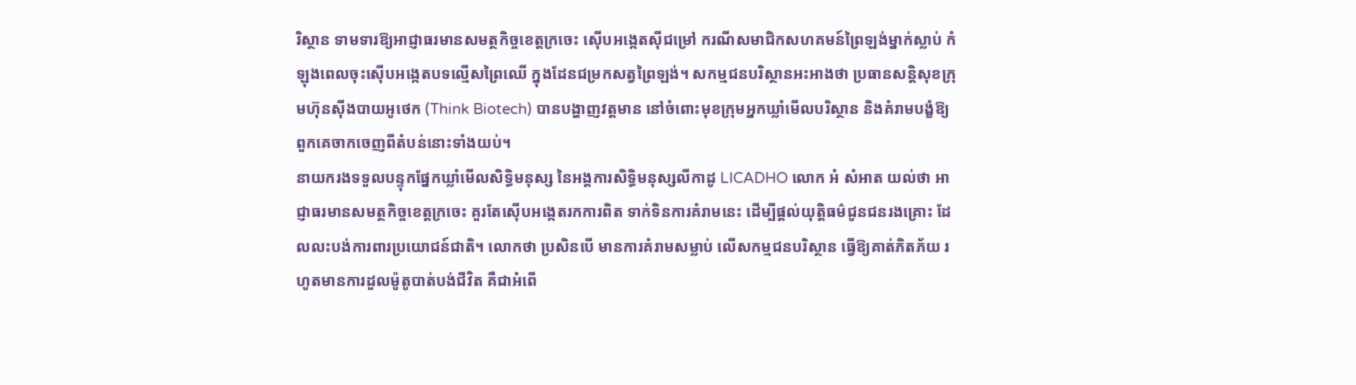រិស្ថាន ទាមទារឱ្យអាជ្ញាធរមានសមត្ថកិច្ចខេត្តក្រចេះ ស៊ើបអង្កេតស៊ីជម្រៅ ករណីសមាជិកសហគមន៍ព្រៃឡង់ម្នាក់ស្លាប់ កំឡុងពេលចុះស៊ើបអង្កេតបទល្មើសព្រៃឈើ ក្នុងដែនជម្រកសត្វព្រៃឡង់។ សកម្មជនបរិស្ថានអះអាងថា ប្រធានសន្តិសុខក្រុមហ៊ុនស៊ីងបាយអូថេក (Think Biotech) បានបង្ហាញវត្តមាន នៅចំពោះមុខក្រុមអ្នកឃ្លាំមើលបរិស្ថាន និងគំរាមបង្ខំឱ្យពួកគេចាកចេញពីតំបន់នោះទាំងយប់។
នាយករងទទួលបន្ទុកផ្នែកឃ្លាំមើលសិទ្ធិមនុស្ស នៃអង្គការសិទ្ធិមនុស្សលីកាដូ LICADHO លោក អំ សំអាត យល់ថា អាជ្ញាធរមានសមត្ថកិច្ចខេត្តក្រចេះ គួរតែស៊ើបអង្កេតរកការពិត ទាក់ទិនការគំរាមនេះ ដើម្បីផ្ដល់យុត្តិធម៌ជូនជនរងគ្រោះ ដែលលះបង់ការពារប្រយោជន៍ជាតិ។ លោកថា ប្រសិនបើ មានការគំរាមសម្លាប់ លើសកម្មជនបរិស្ថាន ធ្វើឱ្យគាត់ភិតភ័យ រហូតមានការដួលម៉ូតូបាត់បង់ជីវិត គឺជាអំពើ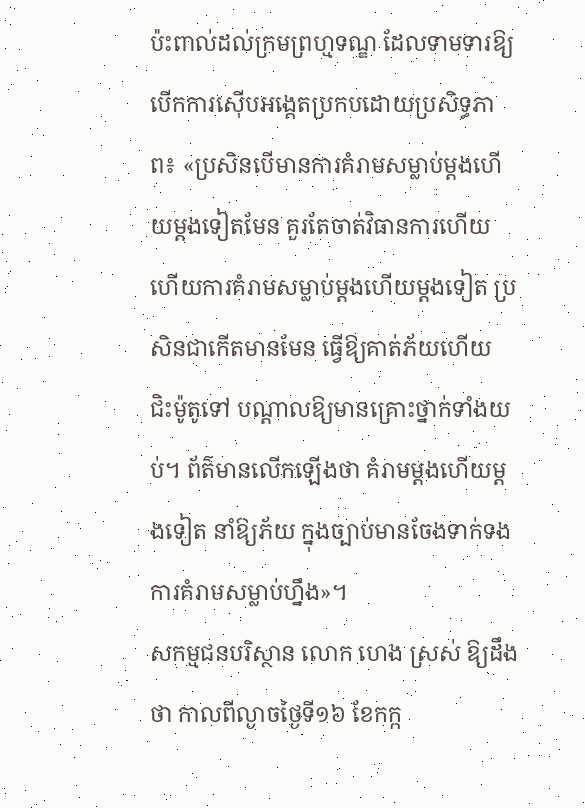ប៉ះពាល់ដល់ក្រមព្រហ្មទណ្ឌ ដែលទាមទារឱ្យបើកការស៊ើបអង្កេតប្រកបដោយប្រសិទ្ធភាព៖ «ប្រសិនបើមានការគំរាមសម្លាប់ម្តងហើយម្តងទៀតមែន គួរតែចាត់វិធានការហើយ ហើយការគំរាមសម្លាប់ម្តងហើយម្តងទៀត ប្រសិនជាកើតមានមែន ធ្វើឱ្យគាត់ភ័យហើយ ជិះម៉ូតូទៅ បណ្តាលឱ្យមានគ្រោះថ្នាក់ទាំងយប់។ ព័ត៌មានលើកឡើងថា គំរាមម្តងហើយម្តងទៀត នាំឱ្យភ័យ ក្នុងច្បាប់មានចែងទាក់ទងការគំរាមសម្លាប់ហ្នឹង»។
សកម្មជនបរិស្ថាន លោក ហេង ស្រស់ ឱ្យដឹងថា កាលពីល្ងាចថ្ងៃទី១៦ ខែកក្ក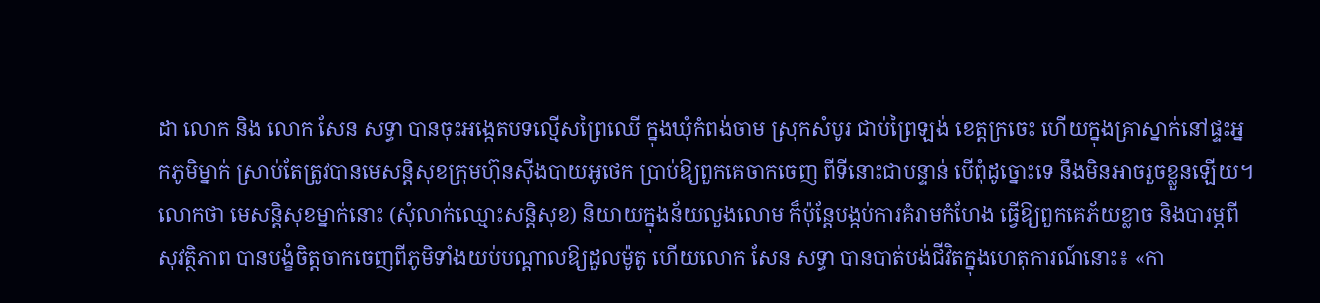ដា លោក និង លោក សែន សទ្ធា បានចុះអង្កេតបទល្មើសព្រៃឈើ ក្នុងឃុំកំពង់ចាម ស្រុកសំបូរ ជាប់ព្រៃឡង់ ខេត្តក្រចេះ ហើយក្នុងគ្រាស្នាក់នៅផ្ទះអ្នកភូមិម្នាក់ ស្រាប់តែត្រូវបានមេសន្តិសុខក្រុមហ៊ុនស៊ីងបាយអូថេក ប្រាប់ឱ្យពួកគេចាកចេញ ពីទីនោះជាបន្ទាន់ បើពុំដូច្នោះទេ នឹងមិនអាចរួចខ្លួនឡើយ។ លោកថា មេសន្តិសុខម្នាក់នោះ (សុំលាក់ឈ្មោះសន្តិសុខ) និយាយក្នុងន័យលួងលោម ក៏ប៉ុន្តែបង្កប់ការគំរាមកំហែង ធ្វើឱ្យពួកគេភ័យខ្លាច និងបារម្ភពីសុវត្ថិភាព បានបង្ខំចិត្តចាកចេញពីភូមិទាំងយប់បណ្តាលឱ្យដួលម៉ូតូ ហើយលោក សែន សទ្ធា បានបាត់បង់ជីវិតក្នុងហេតុការណ៍នោះ៖ «កា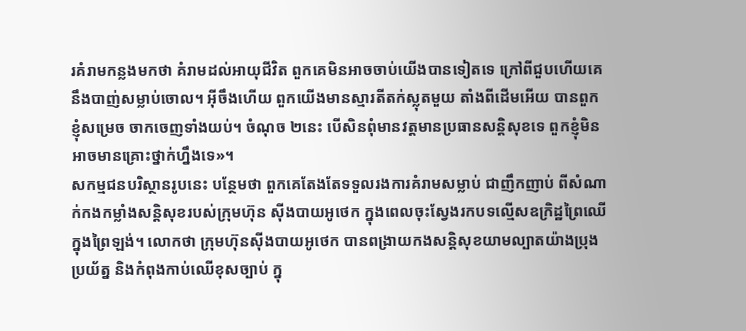រគំរាមកន្លងមកថា គំរាមដល់អាយុជីវិត ពួកគេមិនអាចចាប់យើងបានទៀតទេ ក្រៅពីជួបហើយគេនឹងបាញ់សម្លាប់ចោល។ អ៊ីចឹងហើយ ពួកយើងមានស្មារតីតក់ស្លុតមួយ តាំងពីដើមអើយ បានពួកខ្ញុំសម្រេច ចាកចេញទាំងយប់។ ចំណុច ២នេះ បើសិនពុំមានវត្តមានប្រធានសន្តិសុខទេ ពួកខ្ញុំមិនអាចមានគ្រោះថ្នាក់ហ្នឹងទេ»។
សកម្មជនបរិស្ថានរូបនេះ បន្ថែមថា ពួកគេតែងតែទទួលរងការគំរាមសម្លាប់ ជាញឹកញាប់ ពីសំណាក់កងកម្លាំងសន្តិសុខរបស់ក្រុមហ៊ុន ស៊ីងបាយអូថេក ក្នុងពេលចុះស្វែងរកបទល្មើសឧក្រិដ្ឋព្រៃឈើក្នុងព្រៃឡង់។ លោកថា ក្រុមហ៊ុនស៊ីងបាយអូថេក បានពង្រាយកងសន្តិសុខយាមល្បាតយ៉ាងប្រុងប្រយ័ត្ន និងកំពុងកាប់ឈើខុសច្បាប់ ក្នុ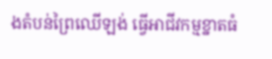ងតំបន់ព្រៃឈើឡង់ ធ្វើអាជីវកម្មខ្នាតធំ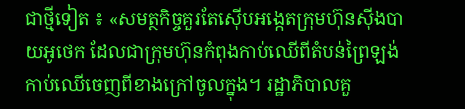ជាថ្មីទៀត ៖ «សមត្ថកិច្ចគួរតែស៊ើបអង្កេតក្រុមហ៊ុនស៊ីងបាយអូថេក ដែលជាក្រុមហ៊ុនកំពុងកាប់ឈើពីតំបន់ព្រៃឡង់ កាប់ឈើចេញពីខាងក្រៅចូលក្នុង។ រដ្ឋាភិបាលគួ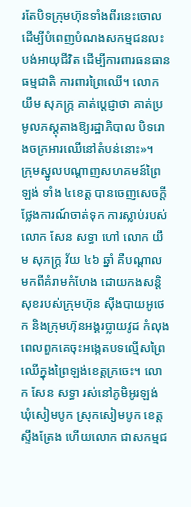រតែបិទក្រុមហ៊ុនទាំងពីរនេះចោល ដើម្បីបំពេញបំណងសកម្មជនលះបង់អាយុជីវិត ដើម្បីការពារធនធានធម្មជាតិ ការពារព្រៃឈើ។ លោក យឹម សុភក្ក្រ គាត់ប្ដេជ្ញាថា គាត់ប្រមូលភស្តុតាងឱ្យរដ្ឋាភិបាល បិទរោងចក្រអារឈើនៅតំបន់នោះ»។
ក្រុមស្នូលបណ្ដាញសហគមន៍ព្រៃឡង់ ទាំង ៤ខេត្ត បានចេញសេចក្តីថ្លែងការណ៍ចាត់ទុក ការស្លាប់របស់លោក សែន សទ្ធា ហៅ លោក យឹម សុភក្ត្រ វ័យ ៤៦ ឆ្នាំ គឺបណ្តាលមកពីគំរាមកំហែង ដោយកងសន្តិសុខរបស់ក្រុមហ៊ុន ស៊ីងបាយអូថេក និងក្រុមហ៊ុនអង្គរប្លាយវូដ កំលុងពេលពួកគេចុះអង្កេតបទល្មើសព្រៃឈើក្នុងព្រៃឡង់ខេត្តក្រចេះ។ លោក សែន សទ្ធា រស់នៅភូមិអូរឡង់ ឃុំសៀមបូក ស្រុកសៀមបូក ខេត្តស្ទឹងត្រែង ហើយលោក ជាសកម្មជ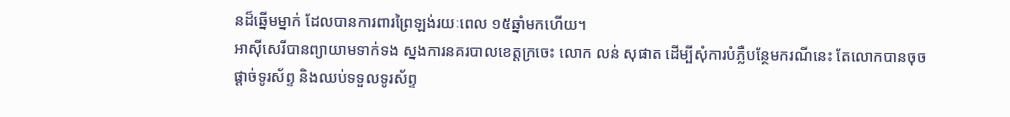នដ៏ឆ្នើមម្នាក់ ដែលបានការពារព្រៃឡង់រយៈពេល ១៥ឆ្នាំមកហើយ។
អាស៊ីសេរីបានព្យាយាមទាក់ទង ស្នងការនគរបាលខេត្តក្រចេះ លោក លន់ សុផាត ដើម្បីសុំការបំភ្លឺបន្ថែមករណីនេះ តែលោកបានចុចផ្ដាច់ទូរស័ព្ទ និងឈប់ទទួលទូរស័ព្ទ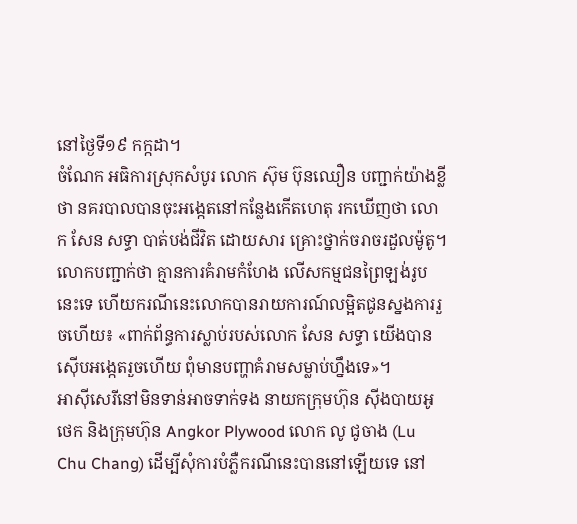នៅថ្ងៃទី១៩ កក្កដា។
ចំណែក អធិការស្រុកសំបូរ លោក ស៊ុម ប៊ុនឈឿន បញ្ជាក់យ៉ាងខ្លីថា នគរបាលបានចុះអង្កេតនៅកន្លែងកើតហេតុ រកឃើញថា លោក សែន សទ្ធា បាត់បង់ជីវិត ដោយសារ គ្រោះថ្នាក់ចរាចរដួលម៉ូតូ។ លោកបញ្ជាក់ថា គ្មានការគំរាមកំហែង លើសកម្មជនព្រៃឡង់រូបនេះទេ ហើយករណីនេះលោកបានរាយការណ៍លម្អិតជូនស្នងការរួចហើយ៖ «ពាក់ព័ន្ធការស្លាប់របស់លោក សែន សទ្ធា យើងបានស៊ើបអង្កេតរួចហើយ ពុំមានបញ្ហាគំរាមសម្លាប់ហ្នឹងទេ»។
អាស៊ីសេរីនៅមិនទាន់អាចទាក់ទង នាយកក្រុមហ៊ុន ស៊ីងបាយអូថេក និងក្រុមហ៊ុន Angkor Plywood លោក លូ ជូចាង (Lu Chu Chang) ដើម្បីសុំការបំភ្លឺករណីនេះបាននៅឡើយទេ នៅ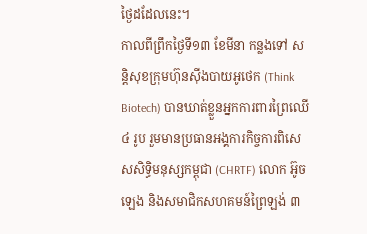ថ្ងៃដដែលនេះ។
កាលពីព្រឹកថ្ងៃទី១៣ ខែមីនា កន្លងទៅ សន្តិសុខក្រុមហ៊ុនស៊ីងបាយអូថេក (Think Biotech) បានឃាត់ខ្លួនអ្នកការពារព្រៃឈើ ៤ រូប រួមមានប្រធានអង្គការកិច្ចការពិសេសសិទ្ធិមនុស្សកម្ពុជា (CHRTF) លោក អ៊ូច ឡេង និងសមាជិកសហគមន៍ព្រៃឡង់ ៣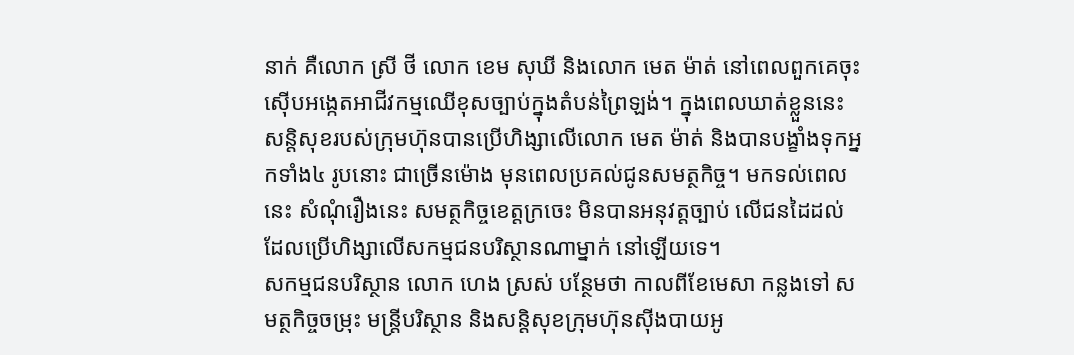នាក់ គឺលោក ស្រី ថី លោក ខេម សុឃី និងលោក មេត ម៉ាត់ នៅពេលពួកគេចុះស៊ើបអង្កេតអាជីវកម្មឈើខុសច្បាប់ក្នុងតំបន់ព្រៃឡង់។ ក្នុងពេលឃាត់ខ្លួននេះ សន្តិសុខរបស់ក្រុមហ៊ុនបានប្រើហិង្សាលើលោក មេត ម៉ាត់ និងបានបង្ខាំងទុកអ្នកទាំង៤ រូបនោះ ជាច្រើនម៉ោង មុនពេលប្រគល់ជូនសមត្ថកិច្ច។ មកទល់ពេលនេះ សំណុំរឿងនេះ សមត្ថកិច្ចខេត្តក្រចេះ មិនបានអនុវត្តច្បាប់ លើជនដៃដល់ ដែលប្រើហិង្សាលើសកម្មជនបរិស្ថានណាម្នាក់ នៅឡើយទេ។
សកម្មជនបរិស្ថាន លោក ហេង ស្រស់ បន្ថែមថា កាលពីខែមេសា កន្លងទៅ សមត្ថកិច្ចចម្រុះ មន្ត្រីបរិស្ថាន និងសន្តិសុខក្រុមហ៊ុនស៊ីងបាយអូ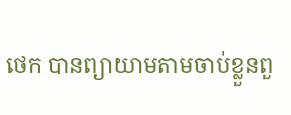ថេក បានព្យាយាមតាមចាប់ខ្លួនពួ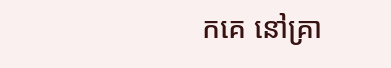កគេ នៅគ្រា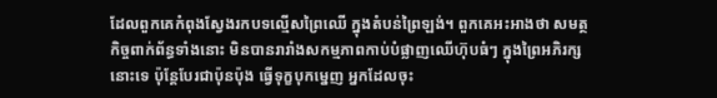ដែលពួកគេកំពុងស្វែងរកបទល្មើសព្រៃឈើ ក្នុងតំបន់ព្រៃឡង់។ ពួកគេអះអាងថា សមត្ថកិច្ចពាក់ព័ន្ធទាំងនោះ មិនបានរារាំងសកម្មភាពកាប់បំផ្លាញឈើហ៊ុបធំៗ ក្នុងព្រៃអភិរក្សនោះទេ ប៉ុន្តែបែរជាប៉ុនប៉ុង ធ្វើទុក្ខបុកម្នេញ អ្នកដែលចុះ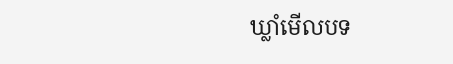ឃ្លាំមើលបទ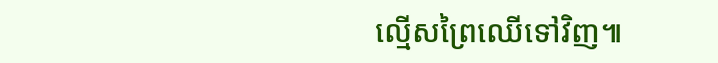ល្មើសព្រៃឈើទៅវិញ៕